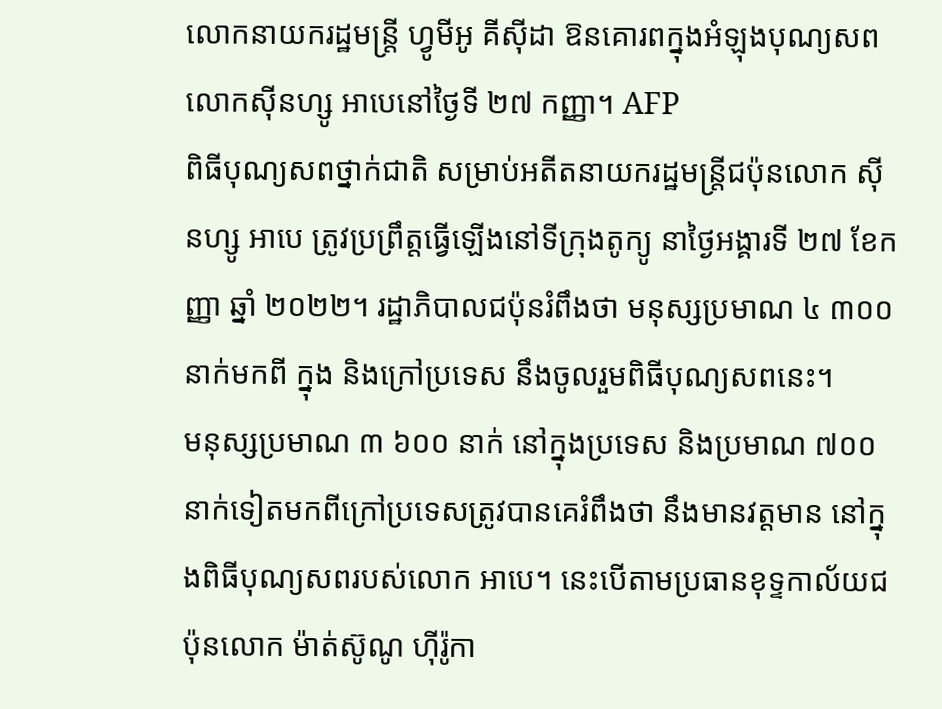លោកនាយករដ្ឋមន្ត្រី ហ្វូមីអូ គីស៊ីដា ឱនគោរពក្នុងអំឡុងបុណ្យសពលោកស៊ីនហ្សូ អាបេនៅថ្ងៃទី ២៧ កញ្ញា។ AFP
ពិធីបុណ្យសពថ្នាក់ជាតិ សម្រាប់អតីតនាយករដ្ឋមន្ត្រីជប៉ុនលោក ស៊ីនហ្សូ អាបេ ត្រូវប្រព្រឹត្តធ្វើឡើងនៅទីក្រុងតូក្យូ នាថ្ងៃអង្គារទី ២៧ ខែកញ្ញា ឆ្នាំ ២០២២។ រដ្ឋាភិបាលជប៉ុនរំពឹងថា មនុស្សប្រមាណ ៤ ៣០០ នាក់មកពី ក្នុង និងក្រៅប្រទេស នឹងចូលរួមពិធីបុណ្យសពនេះ។
មនុស្សប្រមាណ ៣ ៦០០ នាក់ នៅក្នុងប្រទេស និងប្រមាណ ៧០០ នាក់ទៀតមកពីក្រៅប្រទេសត្រូវបានគេរំពឹងថា នឹងមានវត្តមាន នៅក្នុងពិធីបុណ្យសពរបស់លោក អាបេ។ នេះបើតាមប្រធានខុទ្ទកាល័យជប៉ុនលោក ម៉ាត់ស៊ូណូ ហ៊ីរ៉ូកា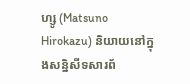ហ្សូ (Matsuno Hirokazu) និយាយនៅក្នុងសន្និសីទសារព័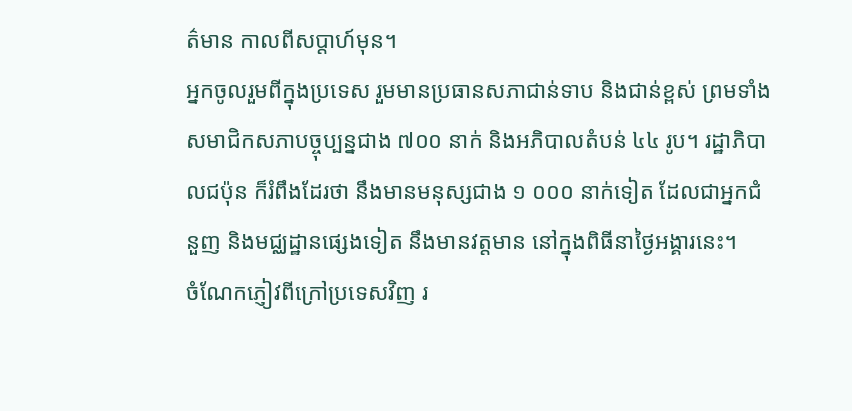ត៌មាន កាលពីសប្តាហ៍មុន។
អ្នកចូលរួមពីក្នុងប្រទេស រួមមានប្រធានសភាជាន់ទាប និងជាន់ខ្ពស់ ព្រមទាំងសមាជិកសភាបច្ចុប្បន្នជាង ៧០០ នាក់ និងអភិបាលតំបន់ ៤៤ រូប។ រដ្ឋាភិបាលជប៉ុន ក៏រំពឹងដែរថា នឹងមានមនុស្សជាង ១ ០០០ នាក់ទៀត ដែលជាអ្នកជំនួញ និងមជ្ឈដ្ឋានផ្សេងទៀត នឹងមានវត្តមាន នៅក្នុងពិធីនាថ្ងៃអង្គារនេះ។
ចំណែកភ្ញៀវពីក្រៅប្រទេសវិញ រ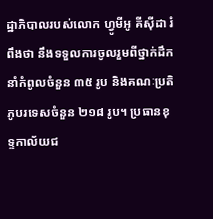ដ្ឋាភិបាលរបស់លោក ហ្វូមីអូ គីស៊ីដា រំពឹងថា នឹងទទួលការចូលរួមពីថ្នាក់ដឹកនាំកំពូលចំនួន ៣៥ រូប និងគណៈប្រតិភូបរទេសចំនួន ២១៨ រូប។ ប្រធានខុទ្ទកាល័យជ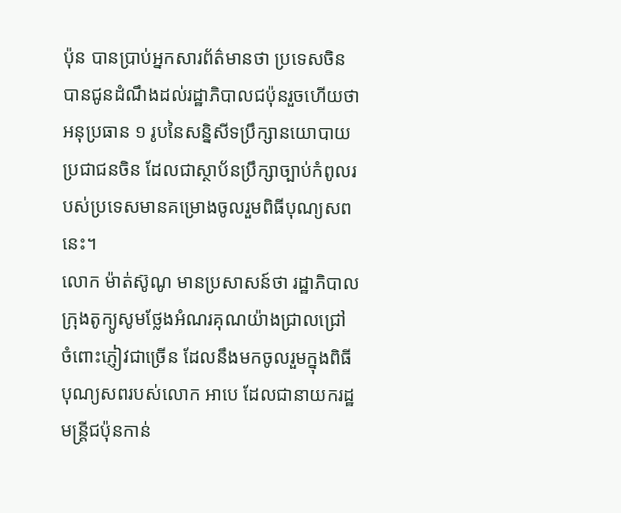ប៉ុន បានប្រាប់អ្នកសារព័ត៌មានថា ប្រទេសចិនបានជូនដំណឹងដល់រដ្ឋាភិបាលជប៉ុនរួចហើយថា អនុប្រធាន ១ រូបនៃសន្និសីទប្រឹក្សានយោបាយប្រជាជនចិន ដែលជាស្ថាប័នប្រឹក្សាច្បាប់កំពូលរបស់ប្រទេសមានគម្រោងចូលរួមពិធីបុណ្យសពនេះ។
លោក ម៉ាត់ស៊ូណូ មានប្រសាសន៍ថា រដ្ឋាភិបាលក្រុងតូក្យូសូមថ្លែងអំណរគុណយ៉ាងជ្រាលជ្រៅ ចំពោះភ្ញៀវជាច្រើន ដែលនឹងមកចូលរួមក្នុងពិធីបុណ្យសពរបស់លោក អាបេ ដែលជានាយករដ្ឋមន្ត្រីជប៉ុនកាន់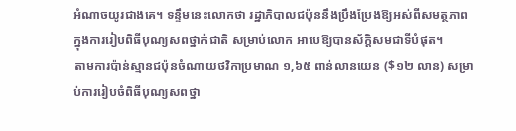អំណាចយូរជាងគេ។ ទន្ទឹមនេះលោកថា រដ្ឋាភិបាលជប៉ុននឹងប្រឹងប្រែងឱ្យអស់ពីសមត្ថភាព ក្នុងការរៀបពិធីបុណ្យសពថ្នាក់ជាតិ សម្រាប់លោក អាបេឱ្យបានស័ក្តិសមជាទីបំផុត។
តាមការប៉ាន់ស្មានជប៉ុនចំណាយថវិកាប្រមាណ ១,៦៥ ពាន់លានយេន ($១២ លាន) សម្រាប់ការរៀបចំពិធីបុណ្យសពថ្នា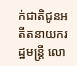ក់ជាតិជូនអតីតនាយករដ្ឋមន្ត្រី លោ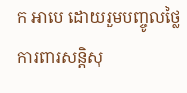ក អាបេ ដោយរួមបញ្ចូលថ្លៃការពារសន្តិសុ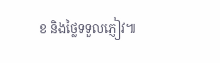ខ និងថ្លៃទទួលភ្ញៀវ៕